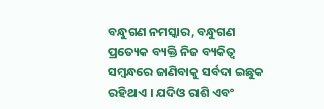ବନ୍ଧୁଗଣ ନମସ୍କାର, ବନ୍ଧୁଗଣ ପ୍ରତ୍ୟେକ ବ୍ୟକ୍ତି ନିଜ ବ୍ୟକିତ୍ବ ସମ୍ବନ୍ଧରେ ଜାଣିବାକୁ ସର୍ବଦା ଇଛୁକ ରହିଥାଏ । ଯଦିଓ ରାଶି ଏବଂ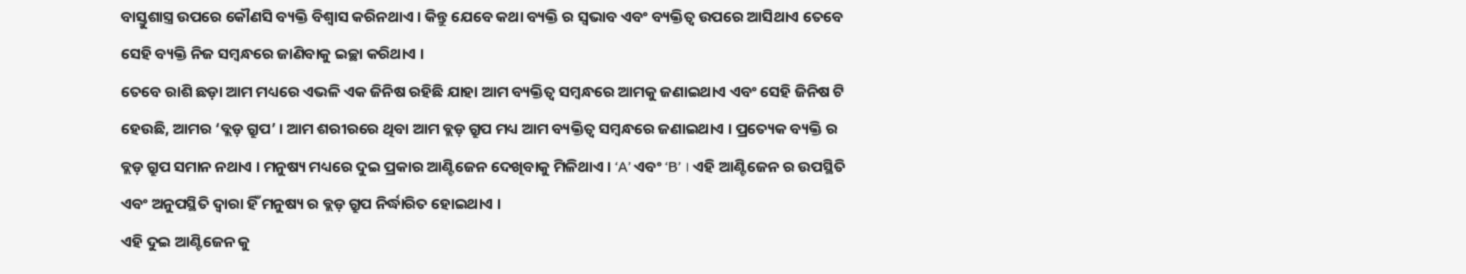ବାସ୍ତୁଶାସ୍ତ୍ର ଉପରେ କୌଣସି ବ୍ୟକ୍ତି ବିଶ୍ୱାସ କରିନଥାଏ । କିନ୍ତୁ ଯେବେ କଥା ବ୍ୟକ୍ତି ର ସ୍ୱଭାବ ଏବଂ ବ୍ୟକ୍ତିତ୍ବ ଉପରେ ଆସିଥାଏ ତେବେ ସେହି ବ୍ୟକ୍ତି ନିଜ ସମ୍ବନ୍ଧରେ ଜାଣିବାକୁ ଇଚ୍ଛା କରିଥାଏ ।
ତେବେ ରାଶି ଛଡ଼ା ଆମ ମଧ୍ୟରେ ଏଭଳି ଏକ ଜିନିଷ ରହିଛି ଯାହା ଆମ ବ୍ୟକ୍ତିତ୍ବ ସମ୍ବନ୍ଧରେ ଆମକୁ ଜଣାଇଥାଏ ଏବଂ ସେହି ଜିନିଷ ଟି ହେଉଛି, ଆମର ‘ବ୍ଲଡ଼ ଗ୍ରୁପ’ । ଆମ ଶରୀରରେ ଥିବା ଆମ ବ୍ଲଡ଼ ଗ୍ରୁପ ମଧ୍ୟ ଆମ ବ୍ୟକ୍ତିତ୍ବ ସମ୍ବନ୍ଧରେ ଜଣାଇଥାଏ । ପ୍ରତ୍ୟେକ ବ୍ୟକ୍ତି ର ବ୍ଲଡ଼ ଗ୍ରୁପ ସମାନ ନଥାଏ । ମନୁଷ୍ୟ ମଧ୍ୟରେ ଦୁଇ ପ୍ରକାର ଆଣ୍ଟିଜେନ ଦେଖିବାକୁ ମିଳିଥାଏ । ‘A’ ଏବଂ ‘B’ । ଏହି ଆଣ୍ଟିଜେନ ର ଉପସ୍ଥିତି ଏବଂ ଅନୁପସ୍ଥିତି ଦ୍ୱାରା ହିଁ ମନୁଷ୍ୟ ର ବ୍ଲଡ଼ ଗ୍ରୁପ ନିର୍ଦ୍ଧାରିତ ହୋଇଥାଏ ।
ଏହି ଦୁଇ ଆଣ୍ଟିଜେନ କୁ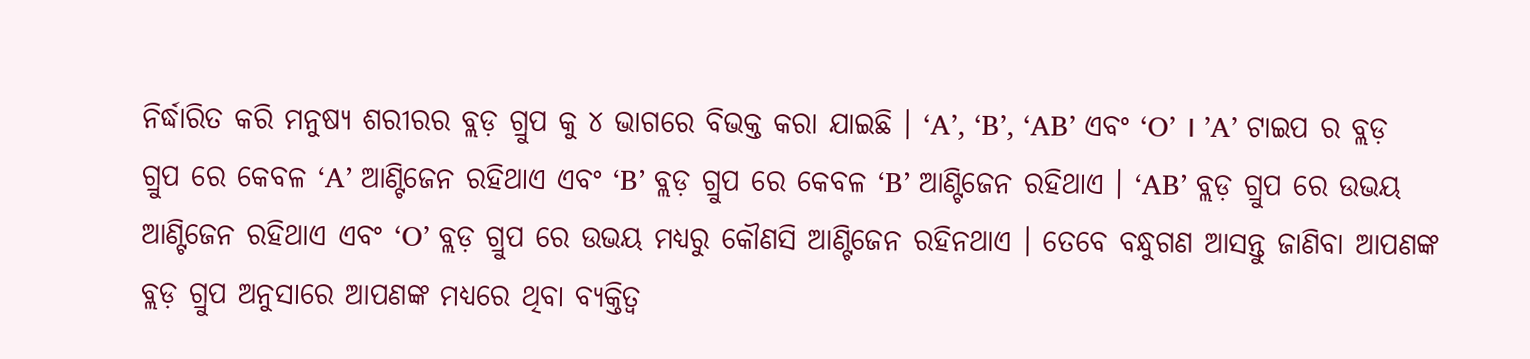ନିର୍ଦ୍ଧାରିତ କରି ମନୁଷ୍ୟ ଶରୀରର ବ୍ଲଡ଼ ଗ୍ରୁପ କୁ ୪ ଭାଗରେ ବିଭକ୍ତ କରା ଯାଇଛି । ‘A’, ‘B’, ‘AB’ ଏବଂ ‘O’ । ’A’ ଟାଇପ ର ବ୍ଲଡ଼ ଗ୍ରୁପ ରେ କେବଳ ‘A’ ଆଣ୍ଟିଜେନ ରହିଥାଏ ଏବଂ ‘B’ ବ୍ଲଡ଼ ଗ୍ରୁପ ରେ କେବଳ ‘B’ ଆଣ୍ଟିଜେନ ରହିଥାଏ । ‘AB’ ବ୍ଲଡ଼ ଗ୍ରୁପ ରେ ଉଭୟ ଆଣ୍ଟିଜେନ ରହିଥାଏ ଏବଂ ‘O’ ବ୍ଲଡ଼ ଗ୍ରୁପ ରେ ଉଭୟ ମଧ୍ୟରୁ କୌଣସି ଆଣ୍ଟିଜେନ ରହିନଥାଏ । ତେବେ ବନ୍ଧୁଗଣ ଆସନ୍ତୁ ଜାଣିବା ଆପଣଙ୍କ ବ୍ଲଡ଼ ଗ୍ରୁପ ଅନୁସାରେ ଆପଣଙ୍କ ମଧ୍ୟରେ ଥିବା ବ୍ୟକ୍ତିତ୍ବ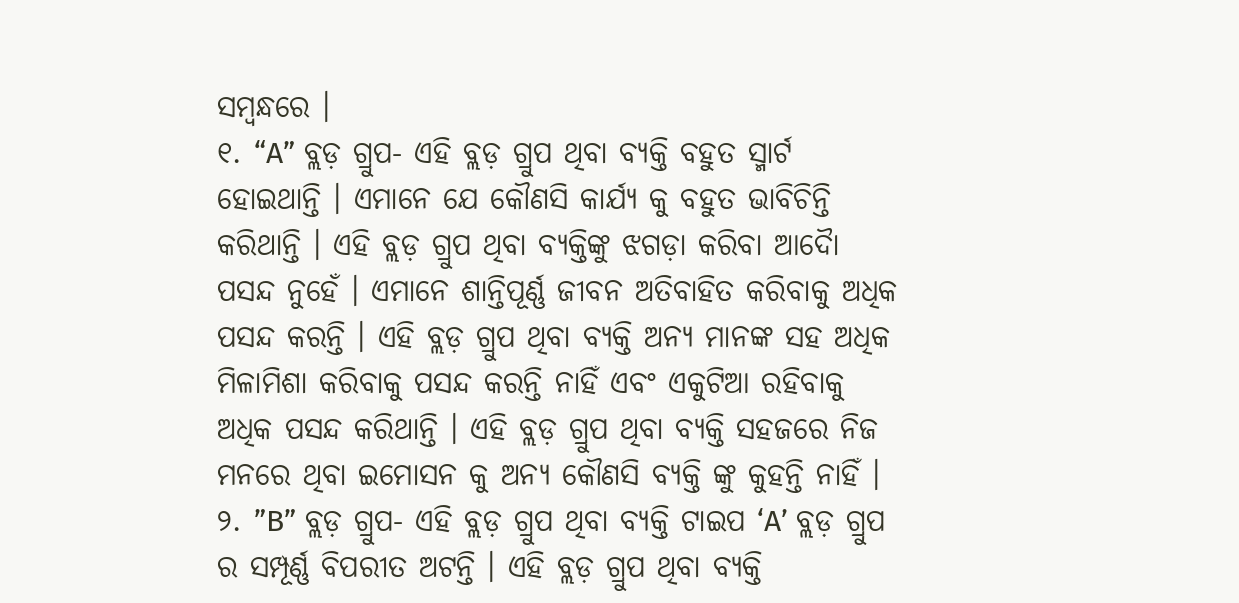ସମ୍ବନ୍ଧରେ ।
୧. “A” ବ୍ଲଡ଼ ଗ୍ରୁପ- ଏହି ବ୍ଲଡ଼ ଗ୍ରୁପ ଥିବା ବ୍ୟକ୍ତି ବହୁତ ସ୍ମାର୍ଟ ହୋଇଥାନ୍ତି । ଏମାନେ ଯେ କୌଣସି କାର୍ଯ୍ୟ କୁ ବହୁତ ଭାବିଚିନ୍ତି କରିଥାନ୍ତି । ଏହି ବ୍ଲଡ଼ ଗ୍ରୁପ ଥିବା ବ୍ୟକ୍ତିଙ୍କୁ ଝଗଡ଼ା କରିବା ଆଦୋୖ ପସନ୍ଦ ନୁହେଁ । ଏମାନେ ଶାନ୍ତିପୂର୍ଣ୍ଣ ଜୀବନ ଅତିବାହିତ କରିବାକୁ ଅଧିକ ପସନ୍ଦ କରନ୍ତି । ଏହି ବ୍ଲଡ଼ ଗ୍ରୁପ ଥିବା ବ୍ୟକ୍ତି ଅନ୍ୟ ମାନଙ୍କ ସହ ଅଧିକ ମିଳାମିଶା କରିବାକୁ ପସନ୍ଦ କରନ୍ତି ନାହିଁ ଏବଂ ଏକୁଟିଆ ରହିବାକୁ ଅଧିକ ପସନ୍ଦ କରିଥାନ୍ତି । ଏହି ବ୍ଲଡ଼ ଗ୍ରୁପ ଥିବା ବ୍ୟକ୍ତି ସହଜରେ ନିଜ ମନରେ ଥିବା ଇମୋସନ କୁ ଅନ୍ୟ କୌଣସି ବ୍ୟକ୍ତି ଙ୍କୁ କୁହନ୍ତି ନାହିଁ ।
୨. ”B” ବ୍ଲଡ଼ ଗ୍ରୁପ- ଏହି ବ୍ଲଡ଼ ଗ୍ରୁପ ଥିବା ବ୍ୟକ୍ତି ଟାଇପ ‘A’ ବ୍ଲଡ଼ ଗ୍ରୁପ ର ସମ୍ପୂର୍ଣ୍ଣ ବିପରୀତ ଅଟନ୍ତି । ଏହି ବ୍ଲଡ଼ ଗ୍ରୁପ ଥିବା ବ୍ୟକ୍ତି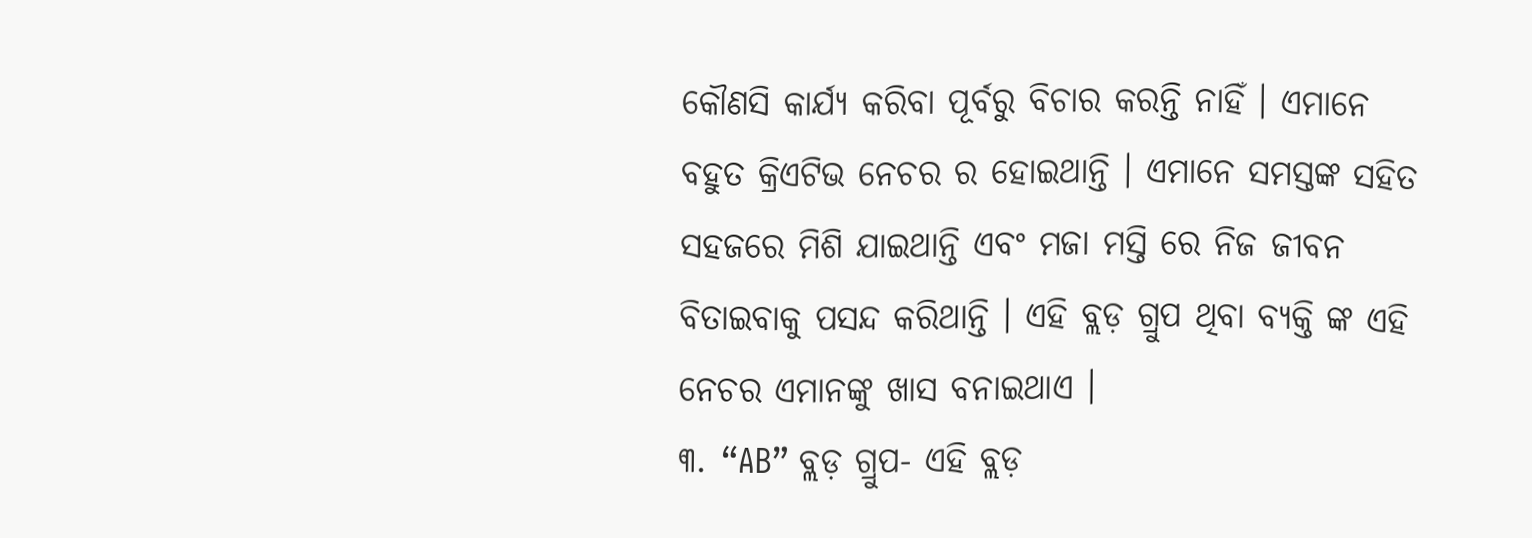କୌଣସି କାର୍ଯ୍ୟ କରିବା ପୂର୍ବରୁ ବିଚାର କରନ୍ତି ନାହିଁ । ଏମାନେ ବହୁତ କ୍ରିଏଟିଭ ନେଚର ର ହୋଇଥାନ୍ତି । ଏମାନେ ସମସ୍ତଙ୍କ ସହିତ ସହଜରେ ମିଶି ଯାଇଥାନ୍ତି ଏବଂ ମଜା ମସ୍ତି ରେ ନିଜ ଜୀବନ ବିତାଇବାକୁ ପସନ୍ଦ କରିଥାନ୍ତି । ଏହି ବ୍ଲଡ଼ ଗ୍ରୁପ ଥିବା ବ୍ୟକ୍ତି ଙ୍କ ଏହି ନେଚର ଏମାନଙ୍କୁ ଖାସ ବନାଇଥାଏ ।
୩. “AB” ବ୍ଲଡ଼ ଗ୍ରୁପ- ଏହି ବ୍ଲଡ଼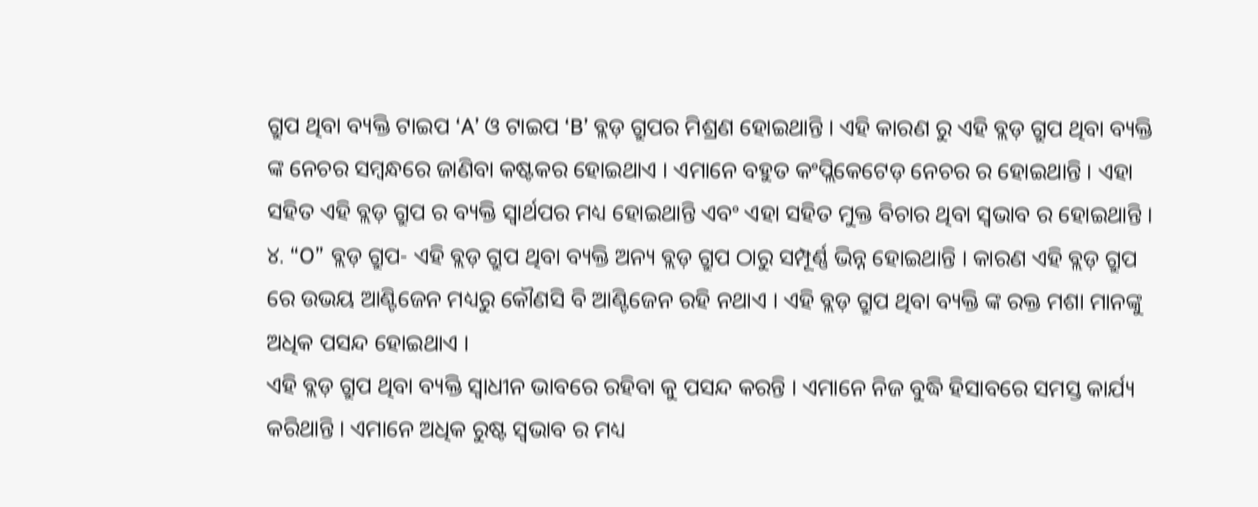ଗ୍ରୁପ ଥିବା ବ୍ୟକ୍ତି ଟାଇପ ‘A’ ଓ ଟାଇପ ‘B’ ବ୍ଲଡ଼ ଗ୍ରୁପର ମିଶ୍ରଣ ହୋଇଥାନ୍ତି । ଏହି କାରଣ ରୁ ଏହି ବ୍ଲଡ଼ ଗ୍ରୁପ ଥିବା ବ୍ୟକ୍ତି ଙ୍କ ନେଚର ସମ୍ବନ୍ଧରେ ଜାଣିବା କଷ୍ଟକର ହୋଇଥାଏ । ଏମାନେ ବହୁତ କଂପ୍ଲିକେଟେଡ଼ ନେଚର ର ହୋଇଥାନ୍ତି । ଏହା ସହିତ ଏହି ବ୍ଲଡ଼ ଗ୍ରୁପ ର ବ୍ୟକ୍ତି ସ୍ୱାର୍ଥପର ମଧ୍ୟ ହୋଇଥାନ୍ତି ଏବଂ ଏହା ସହିତ ମୁକ୍ତ ବିଚାର ଥିବା ସ୍ୱଭାବ ର ହୋଇଥାନ୍ତି ।
୪. “O” ବ୍ଲଡ଼ ଗ୍ରୁପ- ଏହି ବ୍ଲଡ଼ ଗ୍ରୁପ ଥିବା ବ୍ୟକ୍ତି ଅନ୍ୟ ବ୍ଲଡ଼ ଗ୍ରୁପ ଠାରୁ ସମ୍ପୂର୍ଣ୍ଣ ଭିନ୍ନ ହୋଇଥାନ୍ତି । କାରଣ ଏହି ବ୍ଲଡ଼ ଗ୍ରୁପ ରେ ଉଭୟ ଆଣ୍ଟିଜେନ ମଧ୍ୟରୁ କୌଣସି ବି ଆଣ୍ଟିଜେନ ରହି ନଥାଏ । ଏହି ବ୍ଲଡ଼ ଗ୍ରୁପ ଥିବା ବ୍ୟକ୍ତି ଙ୍କ ରକ୍ତ ମଶା ମାନଙ୍କୁ ଅଧିକ ପସନ୍ଦ ହୋଇଥାଏ ।
ଏହି ବ୍ଲଡ଼ ଗ୍ରୁପ ଥିବା ବ୍ୟକ୍ତି ସ୍ୱାଧୀନ ଭାବରେ ରହିବା କୁ ପସନ୍ଦ କରନ୍ତି । ଏମାନେ ନିଜ ବୁଦ୍ଧି ହିସାବରେ ସମସ୍ତ କାର୍ଯ୍ୟ କରିଥାନ୍ତି । ଏମାନେ ଅଧିକ ରୁଷ୍ଟ ସ୍ୱଭାବ ର ମଧ୍ୟ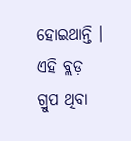ହୋଇଥାନ୍ତି । ଏହି ବ୍ଲଡ଼ ଗ୍ରୁପ ଥିବା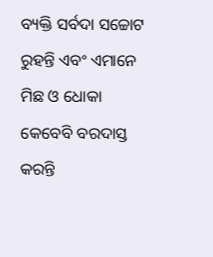ବ୍ୟକ୍ତି ସର୍ବଦା ସଚ୍ଚୋଟ ରୁହନ୍ତି ଏବଂ ଏମାନେ ମିଛ ଓ ଧୋକା କେବେବି ବରଦାସ୍ତ କରନ୍ତି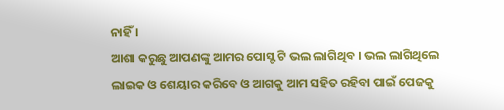ନାହିଁ ।
ଆଶା କରୁଛୁ ଆପଣଙ୍କୁ ଆମର ପୋସ୍ଟ ଟି ଭଲ ଲାଗିଥିବ । ଭଲ ଲାଗିଥିଲେ ଲାଇକ ଓ ଶେୟାର କରିବେ ଓ ଆଗକୁ ଆମ ସହିତ ରହିବା ପାଇଁ ପେଜକୁ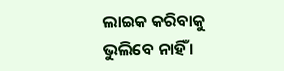ଲାଇକ କରିବାକୁ ଭୁଲିବେ ନାହିଁ ।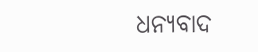ଧନ୍ୟବାଦ